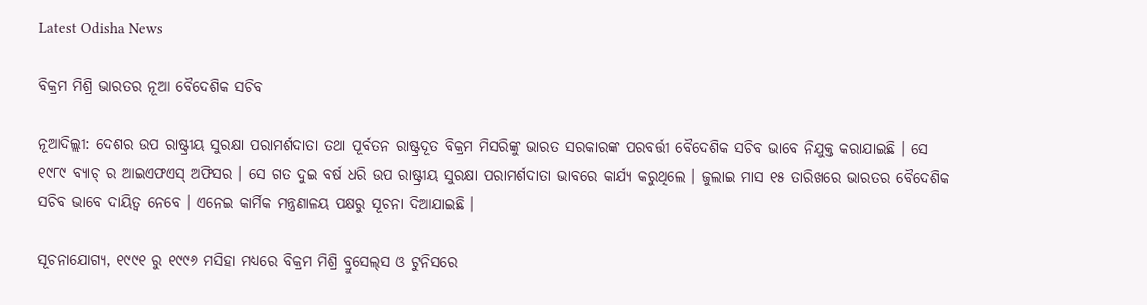Latest Odisha News

ବିକ୍ରମ ମିଶ୍ରି ଭାରତର ନୂଆ ବୈଦେଶିକ ସଚିବ

ନୂଆଦିଲ୍ଲୀ: ଦେଶର ଉପ ରାଷ୍ଟ୍ରୀୟ ସୁରକ୍ଷା ପରାମର୍ଶଦାତା ତଥା ପୂର୍ବତନ ରାଷ୍ଟ୍ରଦୂତ ବିକ୍ରମ ମିସରିଙ୍କୁ ଭାରତ ସରକାରଙ୍କ ପରବର୍ତ୍ତୀ ବୈଦେଶିକ ସଚିବ ଭାବେ ନିଯୁକ୍ତ କରାଯାଇଛି । ସେ ୧୯୮୯ ବ୍ୟାଚ୍‌ ର ଆଇଏଫଏସ୍ ଅଫିସର । ସେ ଗତ ଦୁଇ ବର୍ଷ ଧରି ଉପ ରାଷ୍ଟ୍ରୀୟ ସୁରକ୍ଷା ପରାମର୍ଶଦାତା ଭାବରେ କାର୍ଯ୍ୟ କରୁଥିଲେ । ଜୁଲାଇ ମାସ ୧୫ ତାରିଖରେ ଭାରତର ବୈଦେଶିକ ସଚିବ ଭାବେ ଦାୟିତ୍ୱ ନେବେ । ଏନେଇ କାର୍ମିକ ମନ୍ତ୍ରଣାଳୟ ପକ୍ଷରୁ ସୂଚନା ଦିଆଯାଇଛି ।

ସୂଚନାଯୋଗ୍ୟ, ୧୯୯୧ ରୁ ୧୯୯୬ ମସିହା ମଧ୍ୟରେ ବିକ୍ରମ ମିଶ୍ରି ବ୍ରୁସେଲ୍‌ସ ଓ ଟୁନିସରେ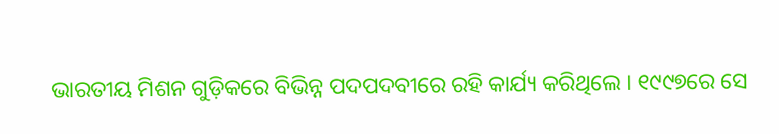ଭାରତୀୟ ମିଶନ ଗୁଡ଼ିକରେ ବିଭିନ୍ନ ପଦପଦବୀରେ ରହି କାର୍ଯ୍ୟ କରିଥିଲେ । ୧୯୯୭ରେ ସେ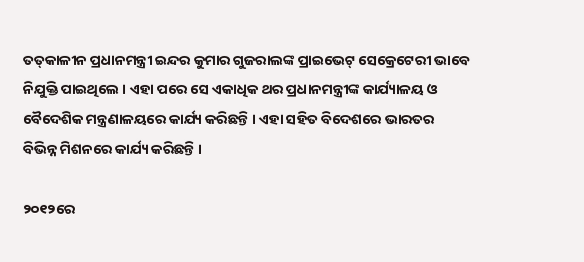ତତ୍‌କାଳୀନ ପ୍ରଧାନମନ୍ତ୍ରୀ ଇନ୍ଦର କୁମାର ଗୁଜରାଲଙ୍କ ପ୍ରାଇଭେଟ୍ ସେକ୍ରେଟେରୀ ଭାବେ ନିଯୁକ୍ତି ପାଇଥିଲେ । ଏହା ପରେ ସେ ଏକାଧିକ ଥର ପ୍ରଧାନମନ୍ତ୍ରୀଙ୍କ କାର୍ଯ୍ୟାଳୟ ଓ ବୈଦେଶିକ ମନ୍ତ୍ରଣାଳୟରେ କାର୍ଯ୍ୟ କରିଛନ୍ତି । ଏହା ସହିତ ବିଦେଶରେ ଭାରତର ବିଭିନ୍ନ ମିଶନରେ କାର୍ଯ୍ୟ କରିଛନ୍ତି ।

୨୦୧୨ରେ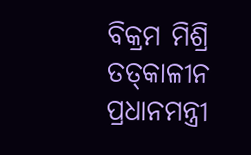ବିକ୍ରମ ମିଶ୍ରି ତତ୍‌କାଳୀନ ପ୍ରଧାନମନ୍ତ୍ରୀ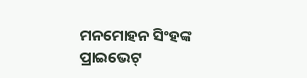ମନମୋହନ ସିଂହଙ୍କ ପ୍ରାଇଭେଟ୍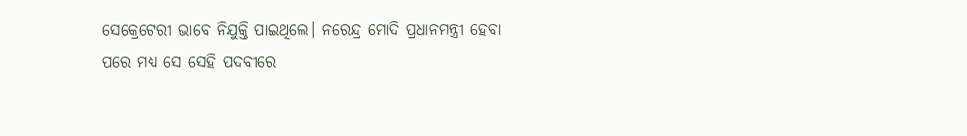ସେକ୍ରେଟେରୀ ଭାବେ ନିଯୁକ୍ତି ପାଇଥିଲେ। ନରେନ୍ଦ୍ର ମୋଦି ପ୍ରଧାନମନ୍ତ୍ରୀ ହେବା ପରେ ମଧ୍ୟ ସେ ସେହି ପଦବୀରେ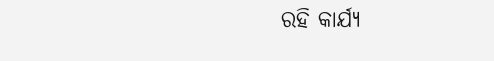ରହି କାର୍ଯ୍ୟ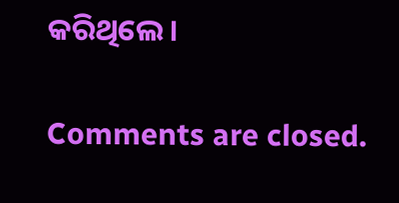କରିଥିଲେ ।

Comments are closed.